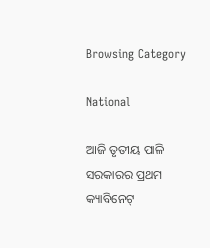Browsing Category

National

ଆଜି ତୃତୀୟ ପାଳି ସରକାରର ପ୍ରଥମ କ୍ୟାବିନେଟ୍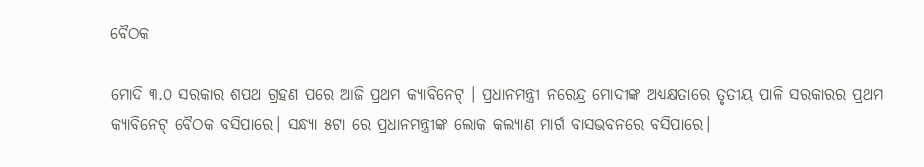ବୈଠକ

ମୋଦି ୩.୦ ସରକାର ଶପଥ ଗ୍ରହଣ ପରେ ଆଜି ପ୍ରଥମ କ୍ୟାବିନେଟ୍ । ପ୍ରଧାନମନ୍ତ୍ରୀ ନରେନ୍ଦ୍ର ମୋଦୀଙ୍କ ଅଧ୍ୟକ୍ଷତାରେ ତୃତୀୟ ପାଳି ସରକାରର ପ୍ରଥମ କ୍ୟାବିନେଟ୍ ବୈଠକ ବସିପାରେ। ସନ୍ଧ୍ୟା ୫ଟା ରେ ପ୍ରଧାନମନ୍ତ୍ରୀଙ୍କ ଲୋକ କଲ୍ୟାଣ ମାର୍ଗ ବାସଭବନରେ ବସିପାରେ।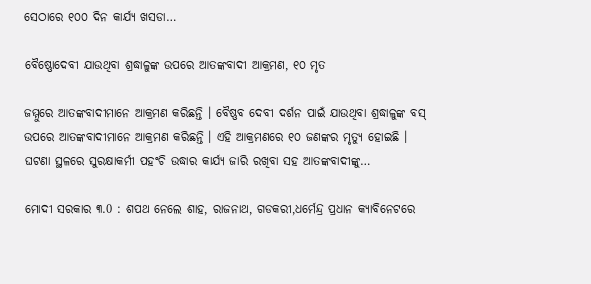ସେଠାରେ ୧୦୦ ଦିନ କାର୍ଯ୍ୟ ଖସଡା…

ବୈଷ୍ଣୋଦେବୀ ଯାଉଥିବା ଶ୍ରଦ୍ଧାଳୁଙ୍କ ଉପରେ ଆତଙ୍କବାଦୀ ଆକ୍ରମଣ, ୧୦ ମୃତ

ଜମ୍ମୁରେ ଆତଙ୍କବାଦୀମାନେ ଆକ୍ରମଣ କରିଛନ୍ତି । ବୈଷ୍ଣବ ଦେବୀ ଦର୍ଶନ ପାଇଁ ଯାଉଥିବା ଶ୍ରଦ୍ଧାଳୁଙ୍କ ବସ୍ ଉପରେ ଆତଙ୍କବାଦୀମାନେ ଆକ୍ରମଣ କରିଛନ୍ତି । ଏହି ଆକ୍ରମଣରେ ୧୦ ଜଣଙ୍କର ମୃତ୍ୟୁ ହୋଇଛି । ଘଟଣା ସ୍ଥଳରେ ସୁରକ୍ଷାକର୍ମୀ ପହଂଚି ଉଦ୍ଧାର କାର୍ଯ୍ୟ ଜାରି ରଖିବା ସହ ଆତଙ୍କବାଦୀଙ୍କୁ…

ମୋଦୀ ସରକାର ୩.0 : ଶପଥ ନେଲେ ଶାହ, ରାଜନାଥ, ଗଡକରୀ,ଧର୍ମେନ୍ଦ୍ର ପ୍ରଧାନ କ୍ୟାବିନେଟରେ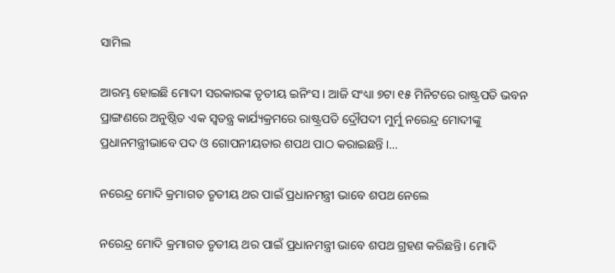ସାମିଲ

ଆରମ୍ଭ ହୋଇଛି ମୋଦୀ ସରକାରଙ୍କ ତୃତୀୟ ଇନିଂସ । ଆଜି ସଂଧ୍ୟା ୭ଟା ୧୫ ମିନିଟରେ ରାଷ୍ଟ୍ରପତି ଭବନ ପ୍ରାଙ୍ଗଣରେ ଅନୁଷ୍ଠିତ ଏକ ସ୍ୱତନ୍ତ୍ର କାର୍ଯ୍ୟକ୍ରମରେ ରାଷ୍ଟ୍ରପତି ଦ୍ରୌପଦୀ ମୁର୍ମୁ ନରେନ୍ଦ୍ର ମୋଦୀଙ୍କୁ ପ୍ରଧାନମନ୍ତ୍ରୀଭାବେ ପଦ ଓ ଗୋପନୀୟତାର ଶପଥ ପାଠ କରାଇଛନ୍ତି ।…

ନରେନ୍ଦ୍ର ମୋଦି କ୍ରମାଗତ ତୃତୀୟ ଥର ପାଇଁ ପ୍ରଧାନମନ୍ତ୍ରୀ ଭାବେ ଶପଥ ନେଲେ

ନରେନ୍ଦ୍ର ମୋଦି କ୍ରମାଗତ ତୃତୀୟ ଥର ପାଇଁ ପ୍ରଧାନମନ୍ତ୍ରୀ ଭାବେ ଶପଥ ଗ୍ରହଣ କରିଛନ୍ତି। ମୋଦି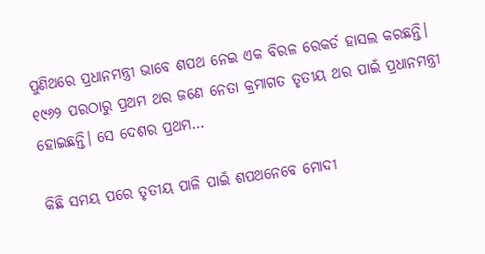ପୁଣିଥରେ ପ୍ରଧାନମନ୍ତ୍ରୀ ଭାବେ ଶପଥ ନେଇ ଏକ ବିରଳ ରେକର୍ଡ ହାସଲ କରଛନ୍ତି। ୧୯୬୨ ପରଠାରୁ ପ୍ରଥମ ଥର ଜଣେ ନେତା କ୍ରମାଗତ ତୃତୀୟ ଥର ପାଇଁ ପ୍ରଧାନମନ୍ତ୍ରୀ ହୋଇଛନ୍ତି। ସେ ଦେଶର ପ୍ରଥମ…

କିଛି ସମୟ ପରେ ତୃତୀୟ ପାଳି ପାଇଁ ଶପଥନେବେ ମୋଦୀ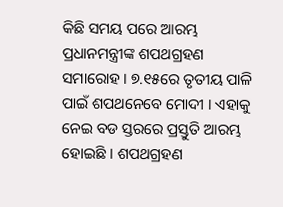କିଛି ସମୟ ପରେ ଆରମ୍ଭ ପ୍ରଧାନମନ୍ତ୍ରୀଙ୍କ ଶପଥଗ୍ରହଣ ସମାରୋହ । ୭.୧୫ରେ ତୃତୀୟ ପାଳି ପାଇଁ ଶପଥନେବେ ମୋଦୀ । ଏହାକୁ ନେଇ ବଡ ସ୍ତରରେ ପ୍ରସ୍ତୁତି ଆରମ୍ଭ ହୋଇଛି । ଶପଥଗ୍ରହଣ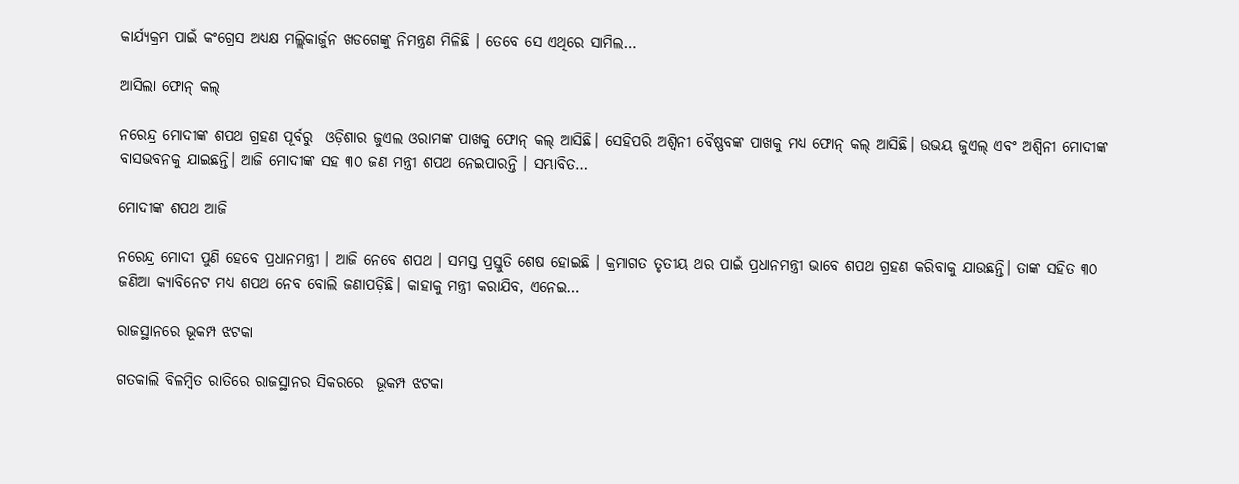କାର୍ଯ୍ୟକ୍ରମ ପାଇଁ କଂଗ୍ରେସ ଅଧ୍ୟକ୍ଷ ମଲ୍ଲିକାର୍ଜୁନ ଖଡଗେଙ୍କୁ ନିମନ୍ତ୍ରଣ ମିଳିଛି । ତେବେ ସେ ଏଥିରେ ସାମିଲ…

ଆସିଲା ଫୋନ୍ କଲ୍

ନରେନ୍ଦ୍ର ମୋଦୀଙ୍କ ଶପଥ ଗ୍ରହଣ ପୂର୍ବରୁ  ଓଡ଼ିଶାର ଜୁଏଲ ଓରାମଙ୍କ ପାଖକୁ ଫୋନ୍ କଲ୍ ଆସିଛି। ସେହିପରି ଅଶ୍ବିନୀ ବୈଷ୍ଣବଙ୍କ ପାଖକୁ ମଧ୍ୟ ଫୋନ୍ କଲ୍ ଆସିଛି। ଉଭୟ ଜୁଏଲ୍ ଏବଂ ଅଶ୍ବିନୀ ମୋଦୀଙ୍କ ବାସଭବନକୁ ଯାଇଛନ୍ତି। ଆଜି ମୋଦୀଙ୍କ ସହ ୩୦ ଜଣ ମନ୍ତ୍ରୀ ଶପଥ ନେଇପାରନ୍ତି । ସମ୍ଭାବିତ…

ମୋଦୀଙ୍କ ଶପଥ ଆଜି

ନରେନ୍ଦ୍ର ମୋଦୀ ପୁଣି ହେବେ ପ୍ରଧାନମନ୍ତ୍ରୀ । ଆଜି ନେବେ ଶପଥ । ସମସ୍ତ ପ୍ରସ୍ତୁତି ଶେଷ ହୋଇଛି । କ୍ରମାଗତ ତୃତୀୟ ଥର ପାଇଁ ପ୍ରଧାନମନ୍ତ୍ରୀ ଭାବେ ଶପଥ ଗ୍ରହଣ କରିବାକୁ ଯାଉଛନ୍ତି। ତାଙ୍କ ସହିତ ୩୦ ଜଣିଆ କ୍ୟାବିନେଟ ମଧ୍ୟ ଶପଥ ନେବ ବୋଲି ଜଣାପଡ଼ିଛି। କାହାକୁ ମନ୍ତ୍ରୀ କରାଯିବ, ଏନେଇ…

ରାଜସ୍ଥାନରେ ଭୂକମ୍ପ ଝଟକା

ଗତକାଲି ବିଳମ୍ବିତ ରାତିରେ ରାଜସ୍ଥାନର ସିକରରେ  ଭୂକମ୍ପ ଝଟକା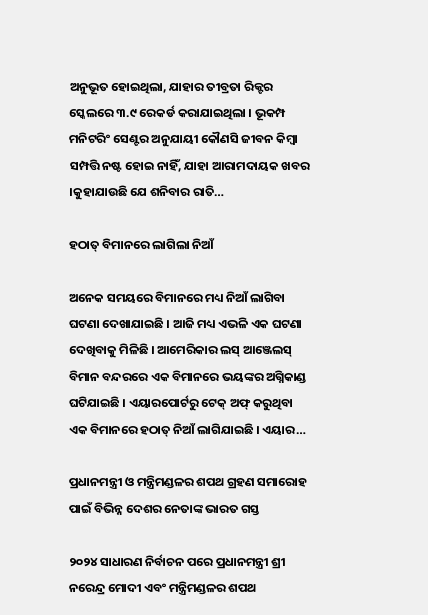ଅନୁଭୂତ ହୋଇଥିଲା, ଯାହାର ତୀବ୍ରତା ରିକ୍ଟର ସ୍କେଲରେ ୩.୯ ରେକର୍ଡ କରାଯାଇଥିଲା । ଭୂକମ୍ପ ମନିଟରିଂ ସେଣ୍ଟର ଅନୁଯାୟୀ କୌଣସି ଜୀବନ କିମ୍ବା ସମ୍ପତ୍ତି ନଷ୍ଟ ହୋଇ ନାହିଁ, ଯାହା ଆରାମଦାୟକ ଖବର ।କୁହାଯାଉଛି ଯେ ଶନିବାର ରାତି…

ହଠାତ୍ ବିମାନରେ ଲାଗିଲା ନିଆଁ

ଅନେକ ସମୟରେ ବିମାନରେ ମଧ୍ୟ ନିଆଁ ଲାଗିବା ଘଟଣା ଦେଖାଯାଇଛି । ଆଜି ମଧ୍ୟ ଏଭଳି ଏକ ଘଟଣା ଦେଖିବାକୁ ମିଳିଛି । ଆମେରିକାର ଲସ୍ ଆଞ୍ଜେଲସ୍ ବିମାନ ବନ୍ଦରରେ ଏକ ବିମାନରେ ଭୟଙ୍କର ଅଗ୍ନିକାଣ୍ଡ ଘଟିଯାଇଛି । ଏୟାରପୋର୍ଟରୁ ଟେକ୍ ଅଫ୍ କରୁଥିବା ଏକ ବିମାନରେ ହଠାତ୍ ନିଆଁ ଲାଗିଯାଇଛି । ଏୟାର…

ପ୍ରଧାନମନ୍ତ୍ରୀ ଓ ମନ୍ତ୍ରିମଣ୍ଡଳର ଶପଥ ଗ୍ରହଣ ସମାରୋହ ପାଇଁ ବିଭିନ୍ନ ଦେଶର ନେତାଙ୍କ ଭାରତ ଗସ୍ତ

୨୦୨୪ ସାଧାରଣ ନିର୍ବାଚନ ପରେ ପ୍ରଧାନମନ୍ତ୍ରୀ ଶ୍ରୀ ନରେନ୍ଦ୍ର ମୋଦୀ ଏବଂ ମନ୍ତ୍ରିମଣ୍ଡଳର ଶପଥ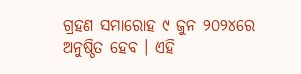ଗ୍ରହଣ ସମାରୋହ ୯ ଜୁନ ୨୦୨୪ରେ ଅନୁଷ୍ଠିତ ହେବ । ଏହି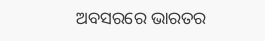ଅବସରରେ ଭାରତର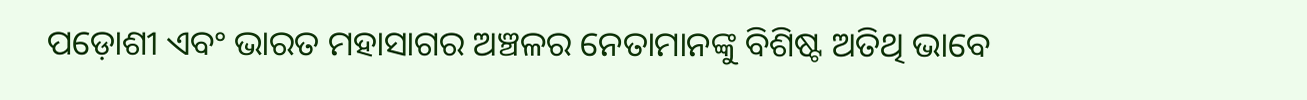ପଡ଼ୋଶୀ ଏବଂ ଭାରତ ମହାସାଗର ଅଞ୍ଚଳର ନେତାମାନଙ୍କୁ ବିଶିଷ୍ଟ ଅତିଥି ଭାବେ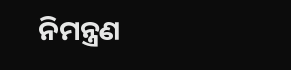ନିମନ୍ତ୍ରଣ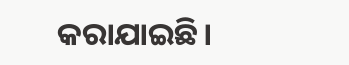କରାଯାଇଛି।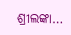ଶ୍ରୀଲଙ୍କା…